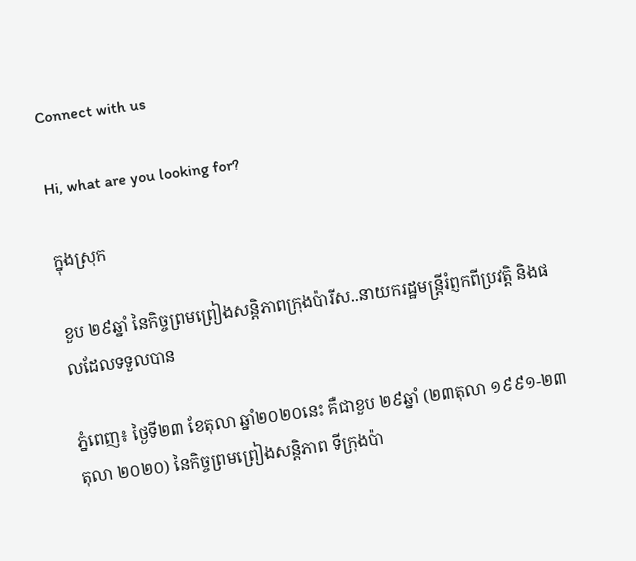Connect with us

Hi, what are you looking for?

ក្នុងស្រុក

ខួប ២៩ឆ្នាំ នៃកិច្ចព្រមព្រៀងសន្តិភាពក្រុងប៉ារីស..នាយករដ្ឋមន្ត្រីរំព្ញកពីប្រវត្តិ និងផលដែលទទួលបាន

ភ្នំពេញ៖ ថ្ងៃទី២៣ ខែតុលា ឆ្នាំ២០២០នេះ គឺជាខួប ២៩ឆ្នាំ (២៣តុលា ១៩៩១-២៣តុលា ២០២០) នៃកិច្ចព្រមព្រៀងសន្តិភាព ទីក្រុងប៉ា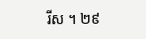រីស ។ ២៩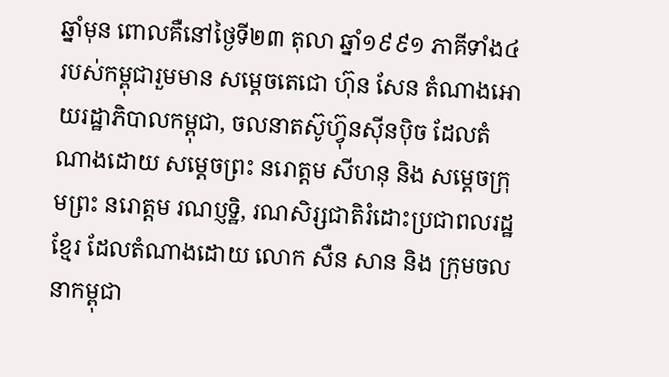ឆ្នាំមុន ពោលគឺនៅថ្ងៃទី២៣ តុលា ឆ្នាំ១៩៩១ ភាគីទាំង៤ របស់កម្ពុជារួមមាន សម្តេចតេជោ ហ៊ុន សែន តំណាងអោយរដ្ឋាភិបាលកម្ពុជា, ចលនាតស៊ូហ៊្វុនស៊ីនប៉ិច ដែលតំណាងដោយ សម្តេចព្រះ នរោត្តម សីហនុ និង សម្តេចក្រុមព្រះ នរោត្តម រណប្ញទ្ឋិ, រណសិរ្សជាតិរំដោះប្រជាពលរដ្ឋខ្មែរ ដែលតំណាងដោយ លោក សឺន សាន និង ក្រុមចលនាកម្ពុជា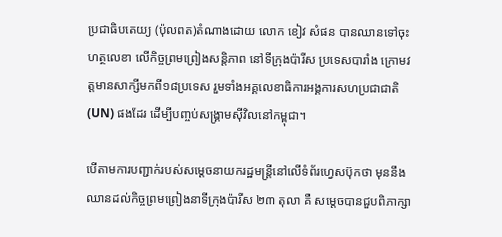ប្រជាធិបតេយ្យ (ប៉ុលពត)តំណាងដោយ លោក ខៀវ សំផន បានឈានទៅចុះហត្ថលេខា លើកិច្ចព្រមព្រៀងសន្តិភាព នៅទីក្រុងប៉ារីស ប្រទេសបារាំង ក្រោមវត្តមានសាក្សីមកពី១៨ប្រទេស រួមទាំងអគ្គលេខាធិការអង្គការសហប្រជាជាតិ (UN) ផងដែរ ដើម្បីបញ្ចប់សង្រ្គាមស៊ីវិលនៅកម្ពុជា។

បើតាមការបញ្ជាក់របស់សម្ដេចនាយករដ្ឋមន្ត្រីនៅលើទំព័រហ្វេសប៊ុកថា មុននឹងឈានដល់កិច្ចព្រមព្រៀងនាទីក្រុងប៉ារីស ២៣ តុលា គឺ សម្តេចបានជួបពិភាក្សា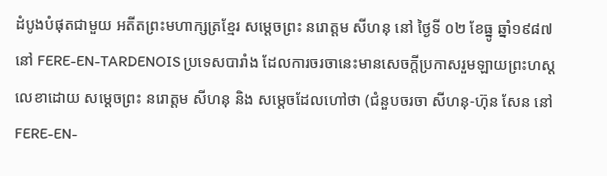ដំបូងបំផុតជាមួយ អតីតព្រះមហាក្សត្រខ្មែរ សម្តេចព្រះ នរោត្តម សីហនុ នៅ ថ្ងៃទី ០២ ខែធ្នូ ឆ្នាំ១៩៨៧ នៅ FERE-EN-TARDENOIS ប្រទេសបារាំង ដែលការចរចានេះមានសេចក្តីប្រកាសរួមឡាយព្រះហស្តលេខាដោយ សម្តេចព្រះ នរោត្តម សីហនុ និង សម្តេចដែលហៅថា (ជំនួបចរចា សីហនុ-ហ៊ុន សែន នៅ FERE-EN-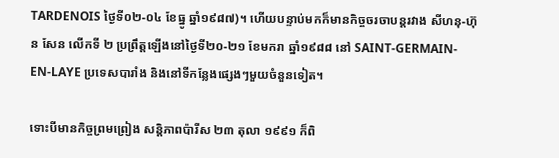TARDENOIS ថ្ងៃទី០២-០៤ ខែធ្នូ ឆ្នាំ១៩៨៧)។ ហើយបន្ទាប់មកក៏មានកិច្ចចរចាបន្តរវាង សីហនុ-ហ៊ុន សែន លើកទី ២ ប្រព្រឹត្តឡើងនៅថ្ងៃទី២០-២១ ខែមករា ឆ្នាំ១៩៨៨ នៅ SAINT-GERMAIN-EN-LAYE ប្រទេសបារាំង និងនៅទីកន្លែងផ្សេងៗមួយចំនួនទៀត។

ទោះបីមានកិច្ចព្រមព្រៀង សន្តិភាពប៉ារីស ២៣ តុលា ១៩៩១ ក៏ពិ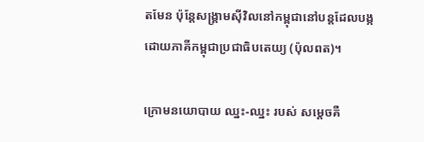តមែន ប៉ុន្តែសង្រ្គាមស៊ីវិលនៅកម្ពុជានៅបន្តដែលបង្កដោយភាគីកម្ពុជាប្រជាធិបតេយ្យ (ប៉ុលពត)។

ក្រោមនយោបាយ ឈ្នះ-ឈ្នះ របស់ សម្តេចគឺ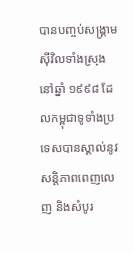បានបញ្ចប់សង្រ្គាមស៊ីវិលទាំងស្រុង នៅឆ្នាំ ១៩៩៨ ដែលកម្ពុជាទូទាំងប្រទេសបានស្គាល់នូវសន្តិភាពពេញលេញ និងសំបូរ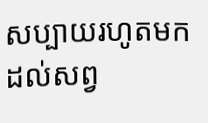សប្បាយរហូតមកដល់សព្វ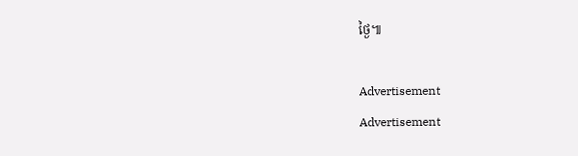ថ្ងៃ៕

Advertisement
Advertisement